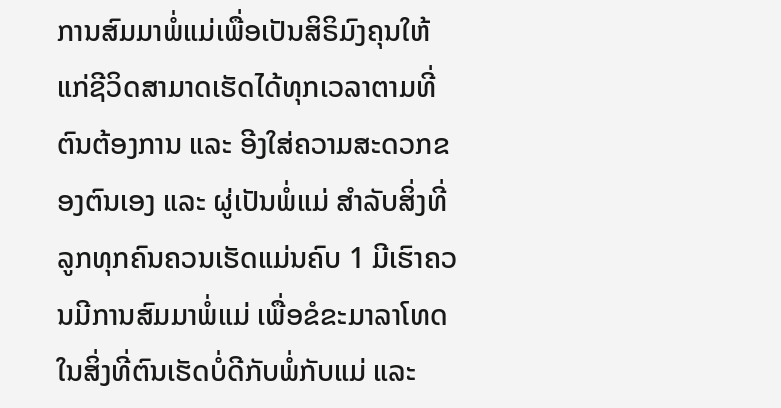ການສົມມາພໍ່ແມ່ເພື່ອເປັນສິຣິມົງຄຸນໃຫ້ແກ່ຊີວິດສາມາດເຮັດໄດ້ທຸກເວລາຕາມທີ່ຕົນຕ້ອງການ ແລະ ອີງໃສ່ຄວາມສະດວກຂອງຕົນເອງ ແລະ ຜູ່ເປັນພໍ່ແມ່ ສຳລັບສິ່ງທີ່ລູກທຸກຄົນຄວນເຮັດແມ່ນຄົບ 1 ມີເຮົາຄວນມີການສົມມາພໍ່ແມ່ ເພື່ອຂໍຂະມາລາໂທດໃນສິ່ງທີ່ຕົນເຮັດບໍ່ດີກັບພໍ່ກັບແມ່ ແລະ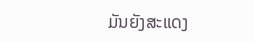ມັນຍັງສະແດງ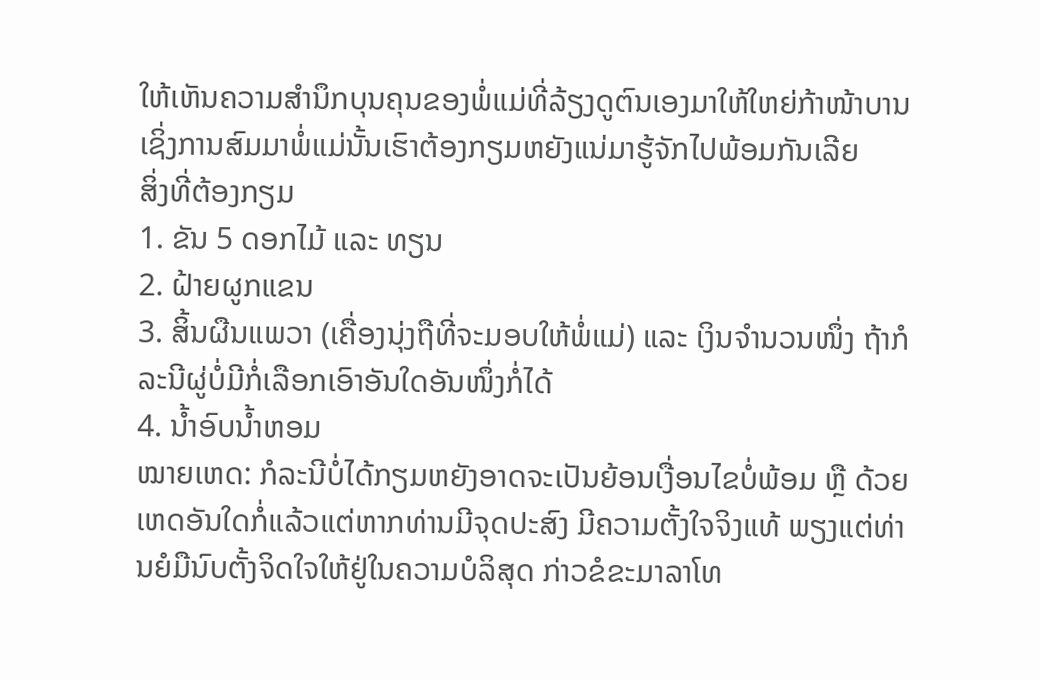ໃຫ້ເຫັນຄວາມສຳນຶກບຸນຄຸນຂອງພໍ່ແມ່ທີ່ລ້ຽງດູຕົນເອງມາໃຫ້ໃຫຍ່ກ້າໜ້າບານ ເຊິ່ງການສົມມາພໍ່ແມ່ນັ້ນເຮົາຕ້ອງກຽມຫຍັງແນ່ມາຮູ້ຈັກໄປພ້ອມກັນເລີຍ
ສິ່ງທີ່ຕ້ອງກຽມ
1. ຂັນ 5 ດອກໄມ້ ແລະ ທຽນ
2. ຝ້າຍຜູກແຂນ
3. ສິ້ນຜືນແພວາ (ເຄື່ອງນຸ່ງຖືທີ່ຈະມອບໃຫ້ພໍ່ແມ່) ແລະ ເງິນຈຳນວນໜຶ່ງ ຖ້າກໍລະນີຜູ່ບໍ່ມີກໍ່ເລືອກເອົາອັນໃດອັນໜຶ່ງກໍ່ໄດ້
4. ນ້ຳອົບນ້ຳຫອມ
ໝາຍເຫດ: ກໍລະນີບໍ່ໄດ້ກຽມຫຍັງອາດຈະເປັນຍ້ອນເງື່ອນໄຂບໍ່ພ້ອມ ຫຼື ດ້ວຍເຫດອັນໃດກໍ່ແລ້ວແຕ່ຫາກທ່ານມີຈຸດປະສົງ ມີຄວາມຕັ້ງໃຈຈິງແທ້ ພຽງແຕ່ທ່ານຍໍມືນົບຕັ້ງຈິດໃຈໃຫ້ຢູ່ໃນຄວາມບໍລິສຸດ ກ່າວຂໍຂະມາລາໂທ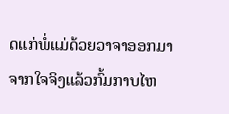ດແກ່ພໍ່ແມ່ດ້ວຍວາຈາອອກມາຈາກໃຈຈິງແລ້ວກົ້ມກາບໄຫ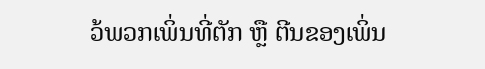ວ້ພວກເພິ່ນທີ່ຕັກ ຫຼື ຕີນຂອງເພິ່ນ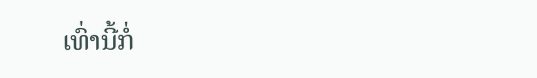ເທົ່ານີ້ກໍ່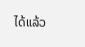ໄດ້ແລ້ວ